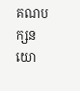គណបក្សនយោ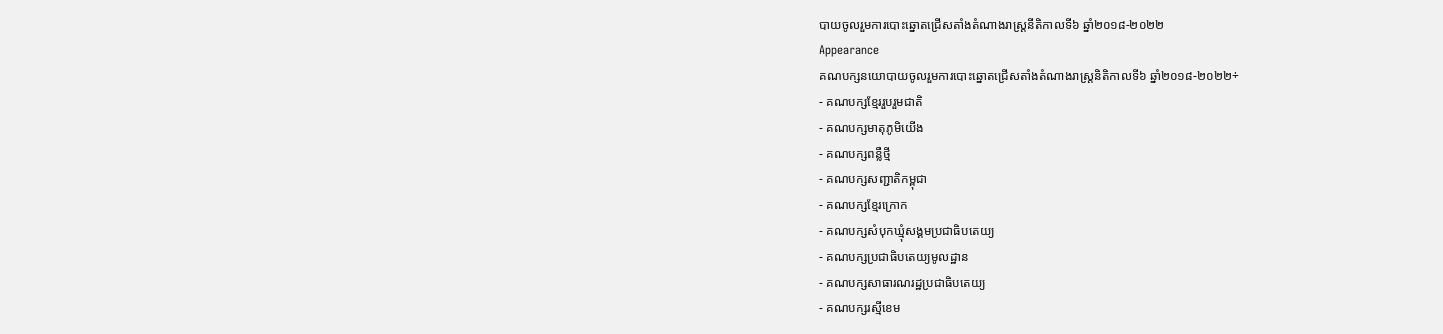បាយចូលរួមការបោះឆ្នោតជ្រើសតាំងតំណាងរាស្ត្រនីតិកាលទី៦ ឆ្នាំ២០១៨-២០២២
Appearance
គណបក្សនយោបាយចូលរួមការបោះឆ្នោតជ្រើសតាំងតំណាងរាស្ត្រនិតិកាលទី៦ ឆ្នាំ២០១៨-២០២២÷
- គណបក្សខ្មែររួបរួមជាតិ
- គណបក្សមាតុភូមិយើង
- គណបក្សពន្លឺថ្មី
- គណបក្សសញ្ជាតិកម្ពុជា
- គណបក្សខ្មែរក្រោក
- គណបក្សសំបុកឃ្មុំសង្គមប្រជាធិបតេយ្យ
- គណបក្សប្រជាធិបតេយ្យមូលដ្ឋាន
- គណបក្សសាធារណរដ្ឋប្រជាធិបតេយ្យ
- គណបក្សរស្មីខេម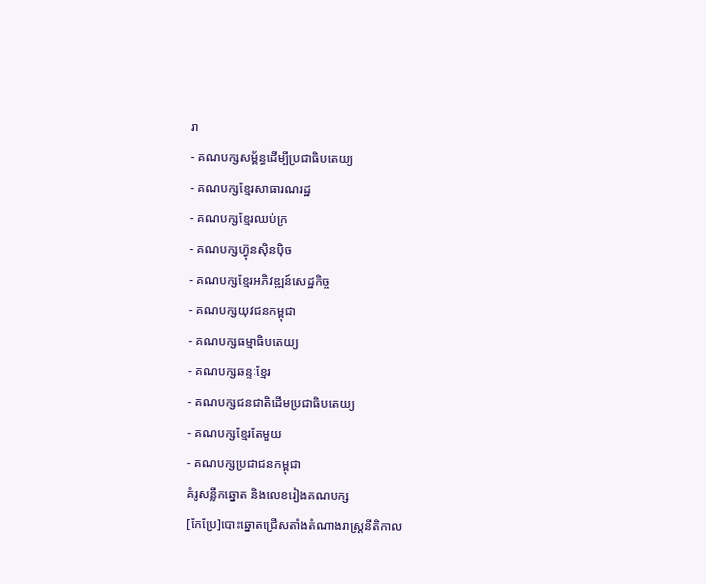រា
- គណបក្សសម្ព័ន្ធដើម្បីប្រជាធិបតេយ្យ
- គណបក្សខ្មែរសាធារណរដ្ឋ
- គណបក្សខ្មែរឈប់ក្រ
- គណបក្សហ៊្វុនស៊ិនប៉ិច
- គណបក្សខ្មែរអភិវឌ្ឍន៍សេដ្ឋកិច្ច
- គណបក្សយុវជនកម្ពុជា
- គណបក្សធម្មាធិបតេយ្យ
- គណបក្សឆន្ទៈខ្មែរ
- គណបក្សជនជាតិដើមប្រជាធិបតេយ្យ
- គណបក្សខ្មែរតែមួយ
- គណបក្សប្រជាជនកម្ពុជា
គំរូសន្លឹកឆ្នោត និងលេខរៀងគណបក្ស
[កែប្រែ]បោះឆ្នោតជ្រើសតាំងតំណាងរាស្រ្តនីតិកាល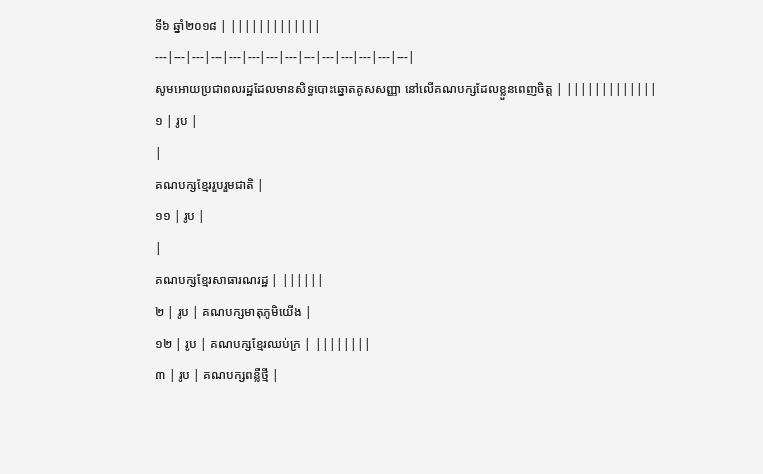ទី៦ ឆ្នាំ២០១៨ | |||||||||||||
---|---|---|---|---|---|---|---|---|---|---|---|---|---|
សូមអោយប្រជាពលរដ្ឋដែលមានសិទ្ធបោះឆ្នោតគូសសញ្ញា នៅលើគណបក្សដែលខ្លួនពេញចិត្ត | |||||||||||||
១ | រូប |
|
គណបក្សខ្មែររួបរួមជាតិ |
១១ | រូប |
|
គណបក្សខ្មែរសាធារណរដ្ឋ | ||||||
២ | រូប | គណបក្សមាតុភូមិយើង |
១២ | រូប | គណបក្សខ្មែរឈប់ក្រ | ||||||||
៣ | រូប | គណបក្សពន្លឺថ្មី |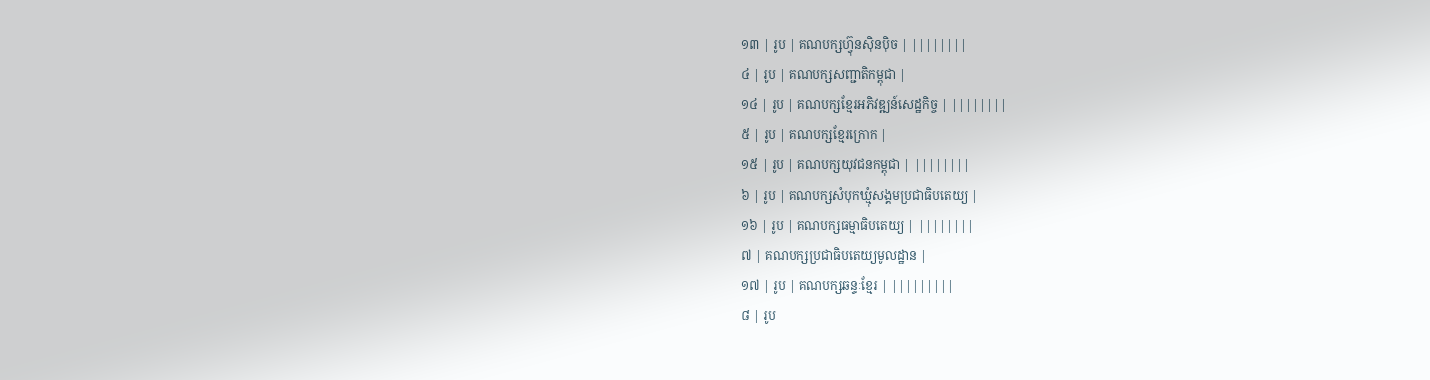១៣ | រូប | គណបក្សហ៊្វុនស៊ិនប៉ិច | ||||||||
៤ | រូប | គណបក្សសញ្ជាតិកម្ពុជា |
១៤ | រូប | គណបក្សខ្មែរអភិវឌ្ឍន៍សេដ្ឋកិច្ច | ||||||||
៥ | រូប | គណបក្សខ្មែរក្រោក |
១៥ | រូប | គណបក្សយុវជនកម្ពុជា | ||||||||
៦ | រូប | គណបក្សសំបុកឃ្មុំសង្គមប្រជាធិបតេយ្យ |
១៦ | រូប | គណបក្សធម្មាធិបតេយ្យ | ||||||||
៧ | គណបក្សប្រជាធិបតេយ្យមូលដ្ឋាន |
១៧ | រូប | គណបក្សឆន្ទៈខ្មែរ | |||||||||
៨ | រូប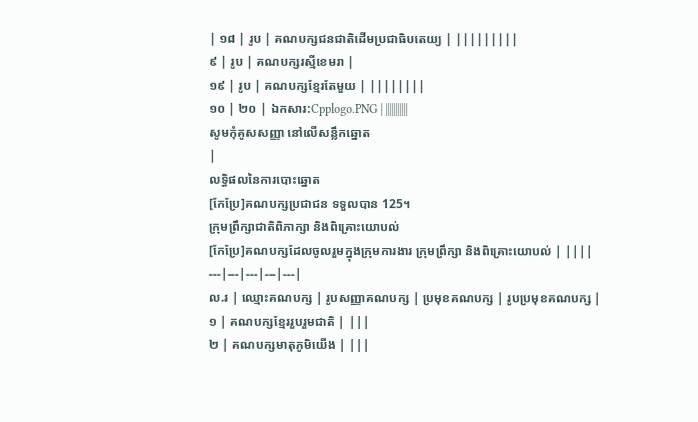| ១៨ | រូប | គណបក្សជនជាតិដើមប្រជាធិបតេយ្យ | |||||||||
៩ | រូប | គណបក្សរស្មីខេមរា |
១៩ | រូប | គណបក្សខ្មែរតែមួយ | ||||||||
១០ | ២០ | ឯកសារ:Cpplogo.PNG | |||||||||||
សូមកុំគូសសញ្ញា នៅលើសន្លឹកឆ្នោត
|
លទ្ធិផលនៃការបោះឆ្នោត
[កែប្រែ]គណបក្សប្រជាជន ទទួលបាន 125។
ក្រុមព្រឹក្សាជាតិពិភាក្សា និងពិគ្រោះយោបល់
[កែប្រែ]គណបក្សដែលចូលរួមក្នុងក្រុមការងារ ក្រុមព្រឹក្សា និងពិគ្រោះយោបល់ | ||||
---|---|---|---|---|
ល.រ | ឈ្មោះគណបក្ស | រូបសញ្ញាគណបក្ស | ប្រមុខគណបក្ស | រូបប្រមុខគណបក្ស |
១ | គណបក្សខ្មែររួបរួមជាតិ | |||
២ | គណបក្សមាតុភូមិយើង | |||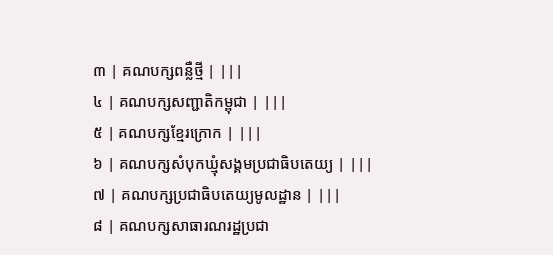៣ | គណបក្សពន្លឺថ្មី | |||
៤ | គណបក្សសញ្ជាតិកម្ពុជា | |||
៥ | គណបក្សខ្មែរក្រោក | |||
៦ | គណបក្សសំបុកឃ្មុំសង្គមប្រជាធិបតេយ្យ | |||
៧ | គណបក្សប្រជាធិបតេយ្យមូលដ្ឋាន | |||
៨ | គណបក្សសាធារណរដ្ឋប្រជា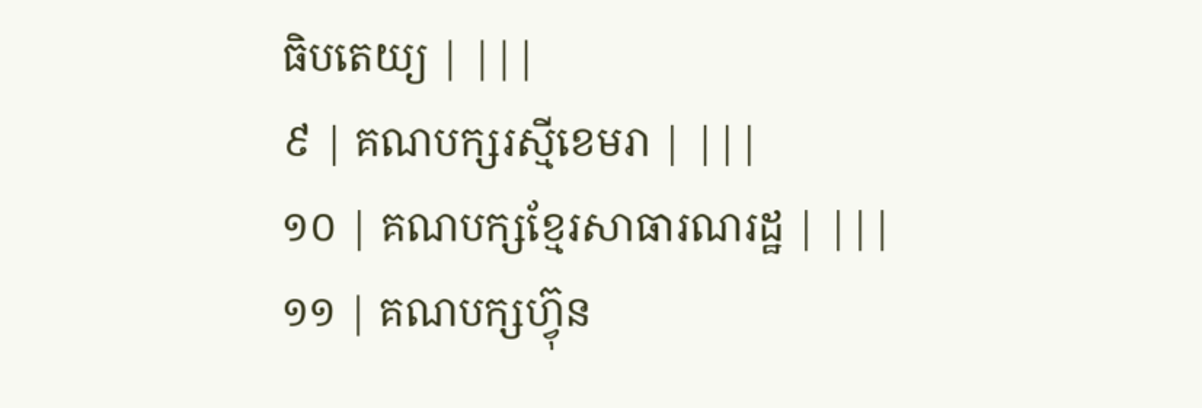ធិបតេយ្យ | |||
៩ | គណបក្សរស្មីខេមរា | |||
១០ | គណបក្សខ្មែរសាធារណរដ្ឋ | |||
១១ | គណបក្សហ៊្វុន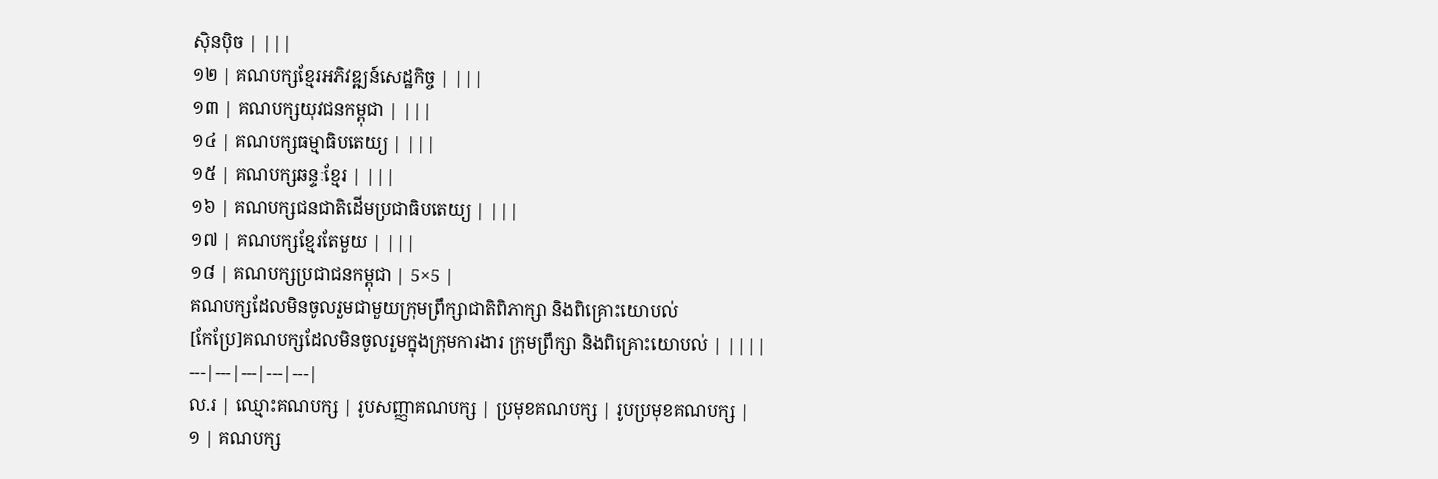ស៊ិនប៉ិច | |||
១២ | គណបក្សខ្មែរអភិវឌ្ឍន៍សេដ្ឋកិច្ច | |||
១៣ | គណបក្សយុវជនកម្ពុជា | |||
១៤ | គណបក្សធម្មាធិបតេយ្យ | |||
១៥ | គណបក្សឆន្ទៈខ្មែរ | |||
១៦ | គណបក្សជនជាតិដើមប្រជាធិបតេយ្យ | |||
១៧ | គណបក្សខ្មែរតែមួយ | |||
១៨ | គណបក្សប្រជាជនកម្ពុជា | 5×5 |
គណបក្សដែលមិនចូលរួមជាមួយក្រុមព្រឹក្សាជាតិពិភាក្សា និងពិគ្រោះយោបល់
[កែប្រែ]គណបក្សដែលមិនចូលរួមក្នុងក្រុមការងារ ក្រុមព្រឹក្សា និងពិគ្រោះយោបល់ | ||||
---|---|---|---|---|
ល.រ | ឈ្មោះគណបក្ស | រូបសញ្ញាគណបក្ស | ប្រមុខគណបក្ស | រូបប្រមុខគណបក្ស |
១ | គណបក្ស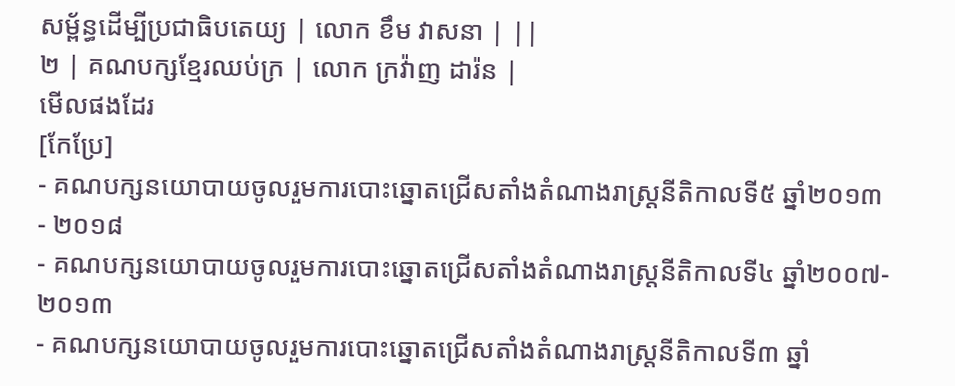សម្ព័ន្ធដើម្បីប្រជាធិបតេយ្យ | លោក ខឹម វាសនា | ||
២ | គណបក្សខ្មែរឈប់ក្រ | លោក ក្រវ៉ាញ ដារ៉ន |
មើលផងដែរ
[កែប្រែ]
- គណបក្សនយោបាយចូលរួមការបោះឆ្នោតជ្រើសតាំងតំណាងរាស្រ្តនីតិកាលទី៥ ឆ្នាំ២០១៣ - ២០១៨
- គណបក្សនយោបាយចូលរួមការបោះឆ្នោតជ្រើសតាំងតំណាងរាស្រ្តនីតិកាលទី៤ ឆ្នាំ២០០៧- ២០១៣
- គណបក្សនយោបាយចូលរួមការបោះឆ្នោតជ្រើសតាំងតំណាងរាស្រ្តនីតិកាលទី៣ ឆ្នាំ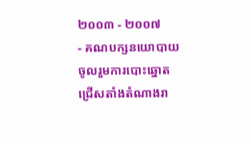២០០៣ - ២០០៧
- គណបក្សនយោបាយចូលរួមការបោះឆ្នោតជ្រើសតាំងតំណាងរា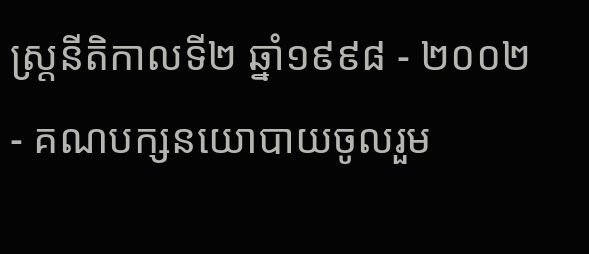ស្រ្តនីតិកាលទី២ ឆ្នាំ១៩៩៨ - ២០០២
- គណបក្សនយោបាយចូលរួម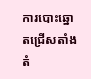ការបោះឆ្នោតជ្រើសតាំងតំ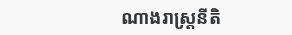ណាងរាស្រ្តនីតិ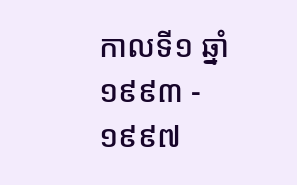កាលទី១ ឆ្នាំ១៩៩៣ - ១៩៩៧